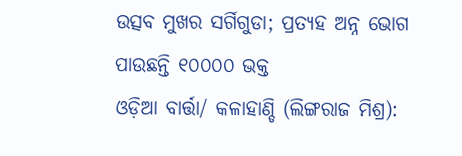ଉତ୍ସବ ମୁଖର ସର୍ଗିଗୁଡା; ପ୍ରତ୍ୟହ ଅନ୍ନ ଭୋଗ ପାଉଛନ୍ତି ୧୦୦୦୦ ଭକ୍ତ
ଓଡ଼ିଆ ବାର୍ତ୍ତା/ କଳାହାଣ୍ଡି (ଲିଙ୍ଗରାଜ ମିଶ୍ର):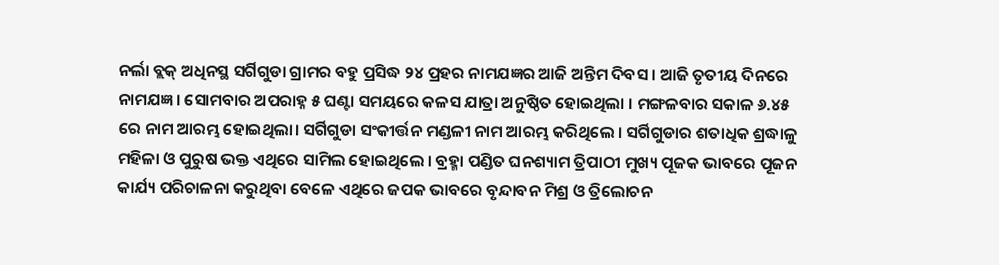ନର୍ଲା ବ୍ଲକ୍ ଅଧିନସ୍ଥ ସର୍ଗିଗୁଡା ଗ୍ରାମର ବହୁ ପ୍ରସିଦ୍ଧ ୨୪ ପ୍ରହର ନାମଯଜ୍ଞର ଆଜି ଅନ୍ତିମ ଦିବସ । ଆଜି ତୃତୀୟ ଦିନରେ ନାମଯଜ୍ଞ । ସୋମବାର ଅପରାହ୍ନ ୫ ଘଣ୍ଟା ସମୟରେ କଳସ ଯାତ୍ରା ଅନୁଷ୍ଠିତ ହୋଇଥିଲା । ମଙ୍ଗଳବାର ସକାଳ ୬.୪୫ ରେ ନାମ ଆରମ୍ଭ ହୋଇଥିଲା। ସର୍ଗିଗୁଡା ସଂକୀର୍ତ୍ତନ ମଣ୍ଡଳୀ ନାମ ଆରମ୍ଭ କରିଥିଲେ । ସର୍ଗିଗୁଡାର ଶତାଧିକ ଶ୍ରଦ୍ଧାଳୁ ମହିଳା ଓ ପୁରୁଷ ଭକ୍ତ ଏଥିରେ ସାମିଲ ହୋଇଥିଲେ । ବ୍ରହ୍ମା ପଣ୍ଡିତ ଘନଶ୍ୟାମ ତ୍ରିପାଠୀ ମୁଖ୍ୟ ପୂଜକ ଭାବରେ ପୂଜନ କାର୍ଯ୍ୟ ପରିଚାଳନା କରୁଥିବା ବେଳେ ଏଥିରେ ଜପକ ଭାବରେ ବୃନ୍ଦାବନ ମିଶ୍ର ଓ ତ୍ରିଲୋଚନ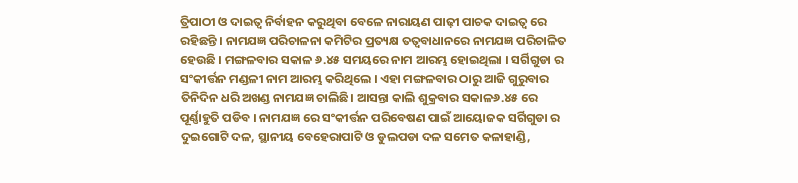ତ୍ରିପାଠୀ ଓ ଦାଇତ୍ୱ ନିର୍ବାହନ କରୁଥିବା ବେଳେ ନାରାୟଣ ପାଢ଼ୀ ପାଚକ ଦାଇତ୍ଵ ରେ ରହିଛନ୍ତି । ନାମଯଜ୍ଞ ପରିଚାଳନା କମିଟିର ପ୍ରତ୍ୟକ୍ଷ ତତ୍ୱବାଧାନରେ ନାମଯଜ୍ଞ ପରିଚାଳିତ ହେଉଛି । ମଙ୍ଗଳବାର ସକାଳ ୬.୪୫ ସମୟରେ ନାମ ଆରମ୍ଭ ହୋଇଥିଲା । ସର୍ଗିଗୁଡା ର ସଂକୀର୍ତ୍ତନ ମଣ୍ଡଳୀ ନାମ ଆରମ୍ଭ କରିଥିଲେ । ଏହା ମଙ୍ଗଳବାର ଠାରୁ ଆଜି ଗୁରୁବାର ତିନିଦିନ ଧରି ଅଖଣ୍ଡ ନାମଯଜ୍ଞ ଚାଲିଛି। ଆସନ୍ତା କାଲି ଶୁକ୍ରବାର ସକାଳ୬.୪୫ ରେ ପୂର୍ଣ୍ଣାହୁତି ପଡିବ । ନାମଯଜ୍ଞ ରେ ସଂକୀର୍ତ୍ତନ ପରିବେଷଣ ପାଇଁ ଆୟୋଜକ ସର୍ଗିଗୁଡା ର ଦୁଇଗୋଟି ଦଳ, ସ୍ଥାନୀୟ ବେହେରାପାଟି ଓ ଡୁଲପଡା ଦଳ ସମେତ କଳାହାଣ୍ଡି,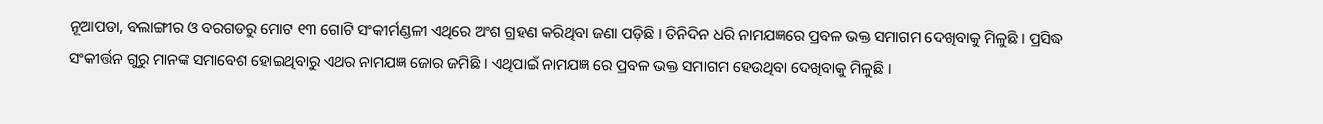ନୂଆପଡା, ବଲାଙ୍ଗୀର ଓ ବରଗଡରୁ ମୋଟ ୧୩ ଗୋଟି ସଂକୀର୍ମଣ୍ଡଳୀ ଏଥିରେ ଅଂଶ ଗ୍ରହଣ କରିଥିବା ଜଣା ପଡ଼ିଛି । ତିନିଦିନ ଧରି ନାମଯଜ୍ଞରେ ପ୍ରବଳ ଭକ୍ତ ସମାଗମ ଦେଖିବାକୁ ମିଳୁଛି । ପ୍ରସିଦ୍ଧ ସଂକୀର୍ତ୍ତନ ଗୁରୁ ମାନଙ୍କ ସମାବେଶ ହୋଇଥିବାରୁ ଏଥର ନାମଯଜ୍ଞ ଜୋର ଜମିଛି । ଏଥିପାଇଁ ନାମଯଜ୍ଞ ରେ ପ୍ରବଳ ଭକ୍ତ ସମାଗମ ହେଉଥିବା ଦେଖିବାକୁ ମିଳୁଛି ।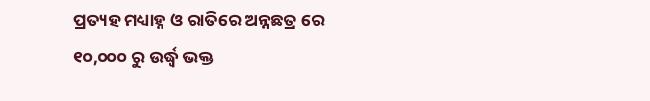ପ୍ରତ୍ୟହ ମଧ୍ୟାହ୍ନ ଓ ରାତିରେ ଅନ୍ନଛତ୍ର ରେ ୧୦,୦୦୦ ରୁ ଉର୍ଦ୍ଧ୍ବ ଭକ୍ତ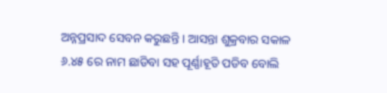ଅନ୍ନପ୍ରସାଦ ସେବନ କରୁଛନ୍ତି । ଆସନ୍ତା ଶୁକ୍ରବାର ସକାଳ ୬.୪୫ ରେ ନାମ ଛାଡିବା ସହ ପୂର୍ଣ୍ଣାହୂତି ପଡିବ ବୋଲି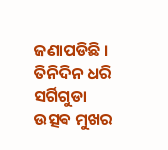ଜଣାପଡିଛି । ତିନିଦିନ ଧରି ସର୍ଗିଗୁଡା ଉତ୍ସଵ ମୁଖର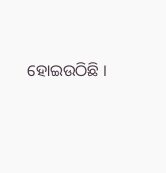ହୋଇଉଠିଛି ।